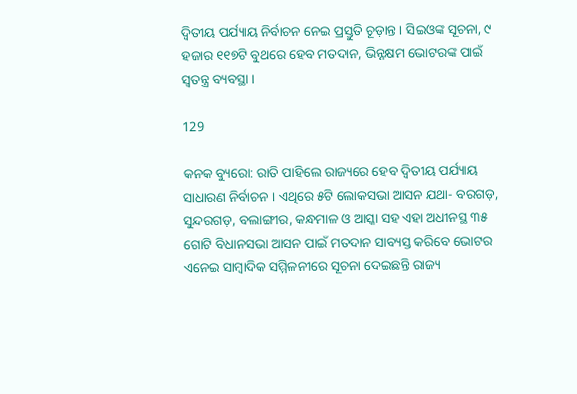ଦ୍ୱିତୀୟ ପର୍ଯ୍ୟାୟ ନିର୍ବାଚନ ନେଇ ପ୍ରସ୍ତୁତି ଚୂଡ଼ାନ୍ତ । ସିଇଓଙ୍କ ସୂଚନା, ୯ ହଜାର ୧୧୭ଟି ବୁଥରେ ହେବ ମତଦାନ, ଭିନ୍ନକ୍ଷମ ଭୋଟରଙ୍କ ପାଇଁ ସ୍ୱତନ୍ତ୍ର ବ୍ୟବସ୍ଥା ।

129

କନକ ବ୍ୟୁରୋ: ରାତି ପାହିଲେ ରାଜ୍ୟରେ ହେବ ଦ୍ୱିତୀୟ ପର୍ଯ୍ୟାୟ ସାଧାରଣ ନିର୍ବାଚନ । ଏଥିରେ ୫ଟି ଲୋକସଭା ଆସନ ଯଥା- ବରଗଡ଼, ସୁନ୍ଦରଗଡ଼, ବଲାଙ୍ଗୀର, କନ୍ଧମାଳ ଓ ଆସ୍କା ସହ ଏହା ଅଧୀନସ୍ଥ ୩୫ ଗୋଟି ବିଧାନସଭା ଆସନ ପାଇଁ ମତଦାନ ସାବ୍ୟସ୍ତ କରିବେ ଭୋଟର ଏନେଇ ସାମ୍ବାଦିକ ସମ୍ମିଳନୀରେ ସୂଚନା ଦେଇଛନ୍ତି ରାଜ୍ୟ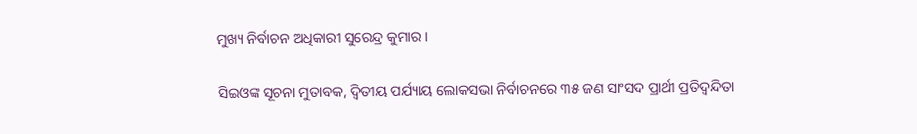ମୁଖ୍ୟ ନିର୍ବାଚନ ଅଧିକାରୀ ସୁରେନ୍ଦ୍ର କୁମାର ।

ସିଇଓଙ୍କ ସୂଚନା ମୁତାବକ, ଦ୍ୱିତୀୟ ପର୍ଯ୍ୟାୟ ଲୋକସଭା ନିର୍ବାଚନରେ ୩୫ ଜଣ ସାଂସଦ ପ୍ରାର୍ଥୀ ପ୍ରତିଦ୍ୱନ୍ଦିତା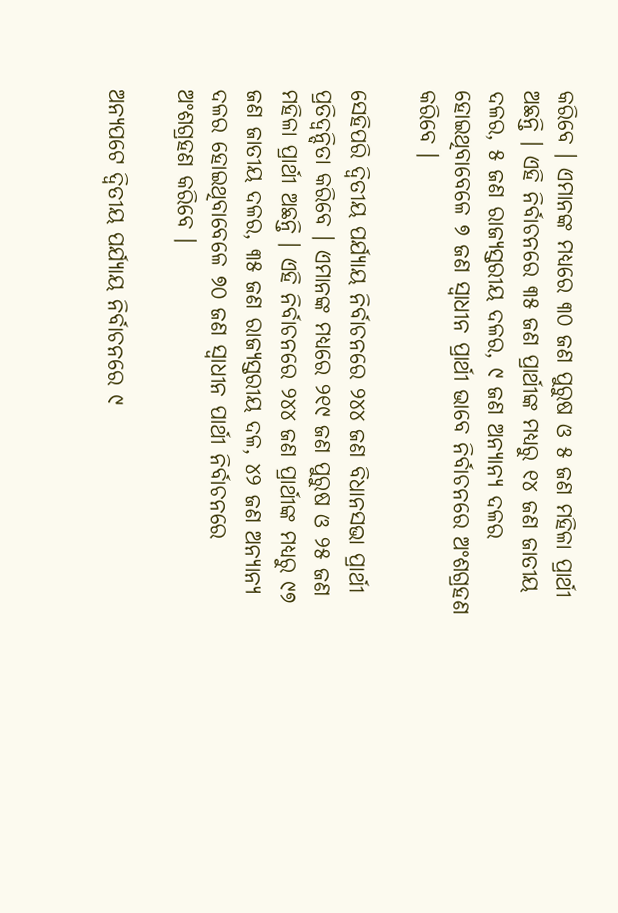କରିବେ । ଏମାନଙ୍କ ମଧ୍ୟରେ ୩୦ ଜଣ ପୁରୁଷ ଓ ୫ ଜଣ ମହିଳା ପ୍ରାର୍ଥୀ ଅଛନ୍ତି । ଏହି ନିର୍ବାଚନରେ ୩୫ ଜଣ ପ୍ରାର୍ଥୀଙ୍କ ମଧ୍ୟରୁ ୧୪ ଜଣ ଜାତୀୟ ଦଳର, ୫ ଜଣ ରାଜ୍ୟସ୍ତରୀୟ ଦଳର, ୯ ଜଣ ଅନ୍ୟାନ୍ୟ ଦଳର ହୋଇଥିବାବେଳେ ୭ ଜଣ ସ୍ୱାଧୀନ ପ୍ରାର୍ଥୀ ଭାବେ ନିର୍ବାଚନରେ ଅଂଶଗ୍ରହଣ କରିବେ ।

ସେହିପରି ଦ୍ୱିତୀୟ ପର୍ଯ୍ୟାୟ ନିର୍ବାଚନରେ ୨୪୪ ଜଣ ବିଧାନସଭା ପ୍ରାର୍ଥୀ ପ୍ରତିଦ୍ୱନ୍ଦିତା କରିବେ । ଏମାନଙ୍କ ମଧ୍ୟରେ ୨୧୯ ଜଣ ପୁରୁଷ ଓ ୨୫ ଜଣ ମହିଳା ପ୍ରାର୍ଥୀ ଅଛନ୍ତି । ଏହି ନିର୍ବାଚନରେ ୨୪୪ ଜଣ ପ୍ରାର୍ଥୀଙ୍କ ମଧ୍ୟରୁ ୯୭ ଜଣ ଜାତୀୟ ଦଳର, ୩୫ ଜଣ ରାଜ୍ୟସ୍ତରୀୟ ଦଳ, ୪୨ ଜଣ ଅନ୍ୟାନ୍ୟ ଦଳର ହୋଇଥିବାବେଳେ ୭୦ ଜଣ ସ୍ୱାଧୀନ ପାର୍ଥୀ ନିର୍ବାଚନରେ ଅଂଶଗ୍ରହଣ କରିବେ ।

ଅନ୍ୟପଟେ ଦ୍ୱିତୀୟ ପର୍ଯ୍ୟାୟ ନିର୍ବାଚନରେ ୯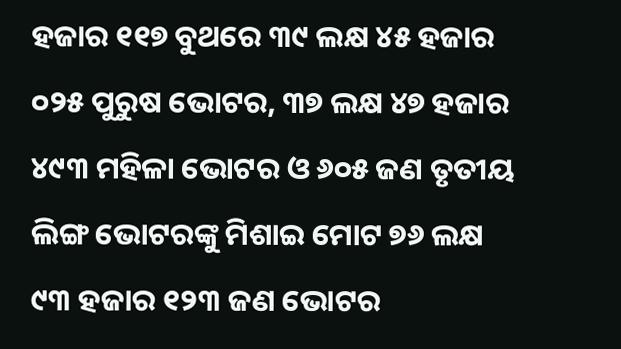ହଜାର ୧୧୭ ବୁଥରେ ୩୯ ଲକ୍ଷ ୪୫ ହଜାର ୦୨୫ ପୁରୁଷ ଭୋଟର, ୩୭ ଲକ୍ଷ ୪୭ ହଜାର ୪୯୩ ମହିଳା ଭୋଟର ଓ ୬୦୫ ଜଣ ତୃତୀୟ ଲିଙ୍ଗ ଭୋଟରଙ୍କୁ ମିଶାଇ ମୋଟ ୭୬ ଲକ୍ଷ ୯୩ ହଜାର ୧୨୩ ଜଣ ଭୋଟର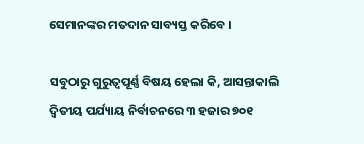ସେମାନଙ୍କର ମତଦାନ ସାବ୍ୟସ୍ତ କରିବେ ।

ସବୁଠାରୁ ଗୁରୁତ୍ୱପୂର୍ଣ୍ଣ ବିଷୟ ହେଲା କି, ଆସନ୍ତାକାଲି ଦ୍ୱିତୀୟ ପର୍ଯ୍ୟାୟ ନିର୍ବାଚନରେ ୩ ହଜାର ୭୦୧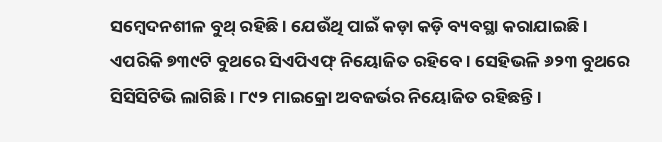ସମ୍ବେଦନଶୀଳ ବୁଥ୍ ରହିଛି । ଯେଉଁଥି ପାଇଁ କଡ଼ା କଡ଼ି ବ୍ୟବସ୍ଥା କରାଯାଇଛି । ଏପରିକି ୭୩୯ଟି ବୁଥରେ ସିଏପିଏଫ୍ ନିୟୋଜିତ ରହିବେ । ସେହିଭଳି ୬୨୩ ବୁଥରେ ସିସିସିଟିଭି ଲାଗିଛି । ୮୯୨ ମାଇକ୍ରୋ ଅବଜର୍ଭର ନିୟୋଜିତ ରହିଛନ୍ତି ।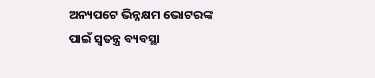ଅନ୍ୟପଟେ ଭିନ୍ନକ୍ଷମ ଭୋଟରଙ୍କ ପାଇଁ ସ୍ୱତନ୍ତ୍ର ବ୍ୟବସ୍ଥା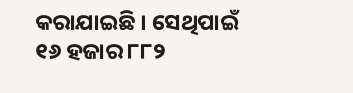କରାଯାଇଛି । ସେଥିପାଇଁ ୧୬ ହଜାର ୮୮୨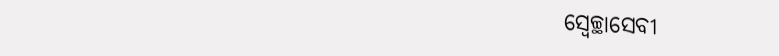ସ୍ୱେଚ୍ଛାସେବୀ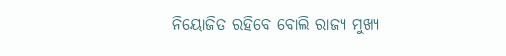ନିୟୋଜିତ ରହିବେ ବୋଲି ରାଜ୍ୟ ମୁଖ୍ୟ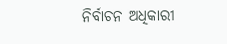ନିର୍ବାଚନ ଅଧିକାରୀ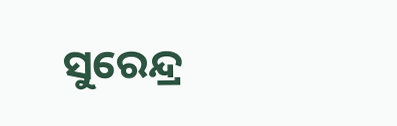ସୁରେନ୍ଦ୍ର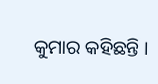କୁମାର କହିଛନ୍ତି ।